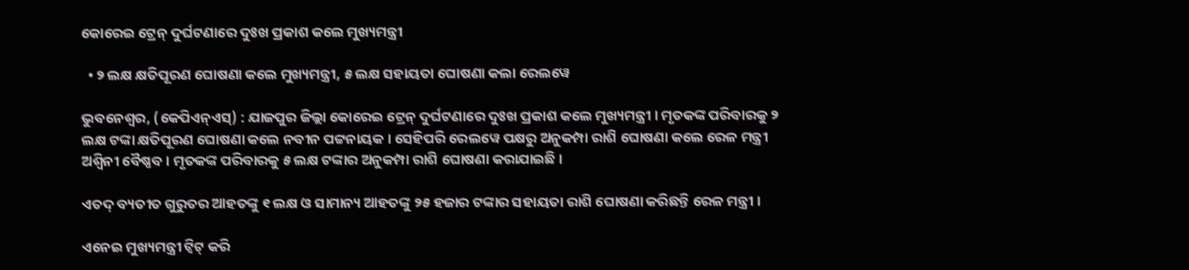କୋରେଇ ଟ୍ରେନ୍ ଦୁର୍ଘଟଣାରେ ଦୁଃଖ ପ୍ରକାଶ କଲେ ମୁଖ୍ୟମନ୍ତ୍ରୀ

  • ୨ ଲକ୍ଷ କ୍ଷତିପୂରଣ ଘୋଷଣା କଲେ ମୁଖ୍ୟମନ୍ତ୍ରୀ, ୫ ଲକ୍ଷ ସହାୟତା ଘୋଷଣା କଲା ରେଲୱେ

ଭୁବନେଶ୍ଵର, (କେପିଏନ୍‌ଏସ୍‌) : ଯାଜପୁର ଜିଲ୍ଲା କୋରେଇ ଟ୍ରେନ୍ ଦୁର୍ଘଟଣାରେ ଦୁଃଖ ପ୍ରକାଶ କଲେ ମୁଖ୍ୟମନ୍ତ୍ରୀ । ମୃତକଙ୍କ ପରିବାରକୁ ୨ ଲକ୍ଷ ଟଙ୍କା କ୍ଷତିପୂରଣ ଘୋଷଣା କଲେ ନବୀନ ପଟ୍ଟନାୟକ । ସେହିପରି ରେଲୱେ ପକ୍ଷରୁ ଅନୁକମ୍ପା ରାଶି ଘୋଷଣା କଲେ ରେଳ ମନ୍ତ୍ରୀ ଅଶ୍ଵିନୀ ବୈଷ୍ଣବ । ମୃତକଙ୍କ ପରିବାରକୁ ୫ ଲକ୍ଷ ଟଙ୍କାର ଅନୁକମ୍ପା ରାଶି ଘୋଷଣା କରାଯାଇଛି ।

ଏତଦ୍ ବ୍ୟତୀତ ଗୁରୁତର ଆହତଙ୍କୁ ୧ ଲକ୍ଷ ଓ ସାମାନ୍ୟ ଆହତଙ୍କୁ ୨୫ ହଜାର ଟଙ୍କାର ସହାୟତା ରାଶି ଘୋଷଣା କରିଛନ୍ତି ରେଳ ମନ୍ତ୍ରୀ ।

ଏନେଇ ମୁଖ୍ୟମନ୍ତ୍ରୀ ଟ୍ଵିଟ୍ କରି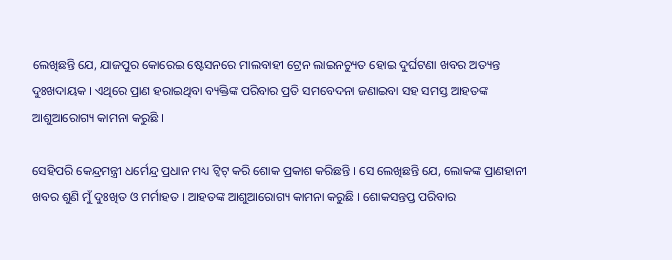ଲେଖିଛନ୍ତି ଯେ, ଯାଜପୁର କୋରେଇ ଷ୍ଟେସନରେ ମାଲବାହୀ ଟ୍ରେନ ଲାଇନଚ୍ୟୁତ ହୋଇ ଦୁର୍ଘଟଣା ଖବର ଅତ୍ୟନ୍ତ ଦୁଃଖଦାୟକ । ଏଥିରେ ପ୍ରାଣ ହରାଇଥିବା ବ୍ୟକ୍ତିଙ୍କ ପରିବାର ପ୍ରତି ସମବେଦନା ଜଣାଇବା ସହ ସମସ୍ତ ଆହତଙ୍କ ଆଶୁଆରୋଗ୍ୟ କାମନା କରୁଛି ।

ସେହିପରି କେନ୍ଦ୍ରମନ୍ତ୍ରୀ ଧର୍ମେନ୍ଦ୍ର ପ୍ରଧାନ ମଧ୍ୟ ଟ୍ଵିଟ୍ କରି ଶୋକ ପ୍ରକାଶ କରିଛନ୍ତି । ସେ ଲେଖିଛନ୍ତି ଯେ, ଲୋକଙ୍କ ପ୍ରାଣହାନୀ ଖବର ଶୁଣି ମୁଁ ଦୁଃଖିତ ଓ ମର୍ମାହତ । ଆହତଙ୍କ ଆଶୁଆରୋଗ୍ୟ କାମନା କରୁଛି । ଶୋକସନ୍ତପ୍ତ ପରିବାର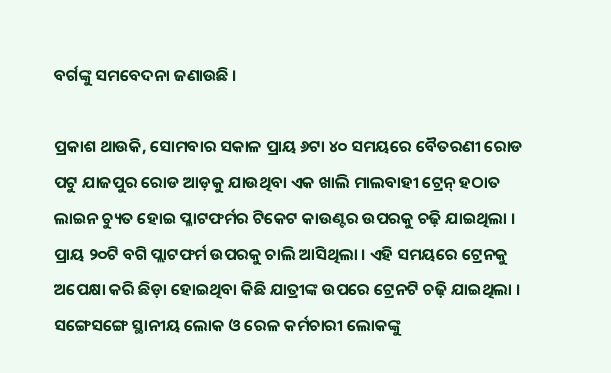ବର୍ଗଙ୍କୁ ସମବେଦନା ଜଣାଉଛି ।

ପ୍ରକାଶ ଥାଉକି, ସୋମବାର ସକାଳ ପ୍ରାୟ ୬ଟା ୪୦ ସମୟରେ ବୈତରଣୀ ରୋଡ ପଟୁ ଯାଜପୁର ରୋଡ ଆଡ଼କୁ ଯାଉଥିବା ଏକ ଖାଲି ମାଲବାହୀ ଟ୍ରେନ୍ ହଠାତ ଲାଇନ ଚ୍ୟୁତ ହୋଇ ପ୍ଳାଟଫର୍ମର ଟିକେଟ କାଉଣ୍ଟର ଉପରକୁ ଚଢ଼ି ଯାଇଥିଲା । ପ୍ରାୟ ୨୦ଟି ବଗି ପ୍ଲାଟଫର୍ମ ଉପରକୁ ଚାଲି ଆସିଥିଲା । ଏହି ସମୟରେ ଟ୍ରେନକୁ ଅପେକ୍ଷା କରି ଛିଡ଼ା ହୋଇଥିବା କିଛି ଯାତ୍ରୀଙ୍କ ଉପରେ ଟ୍ରେନଟି ଚଢ଼ି ଯାଇଥିଲା । ସଙ୍ଗେସଙ୍ଗେ ସ୍ଥାନୀୟ ଲୋକ ଓ ରେଳ କର୍ମଚାରୀ ଲୋକଙ୍କୁ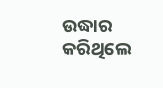ଉଦ୍ଧାର କରିଥିଲେ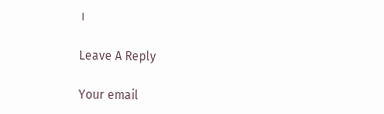।

Leave A Reply

Your email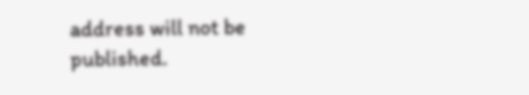address will not be published.